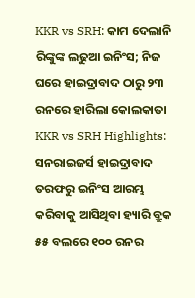KKR vs SRH: କାମ ଦେଲାନି ରିଙ୍କୁଙ୍କ ଲଢୁଆ ଇନିଂସ; ନିଜ ଘରେ ହାଇଦ୍ରାବାଦ ଠାରୁ ୨୩ ରନରେ ହାରିଲା କୋଲକାତା
KKR vs SRH Highlights: ସନରାଇଜର୍ସ ହାଇଦ୍ରାବାଦ ତରଫରୁ ଇନିଂସ ଆରମ୍ଭ କରିବାକୁ ଆସିଥିବା ହ୍ୟାରି ବ୍ରୁକ ୫୫ ବଲରେ ୧୦୦ ରନର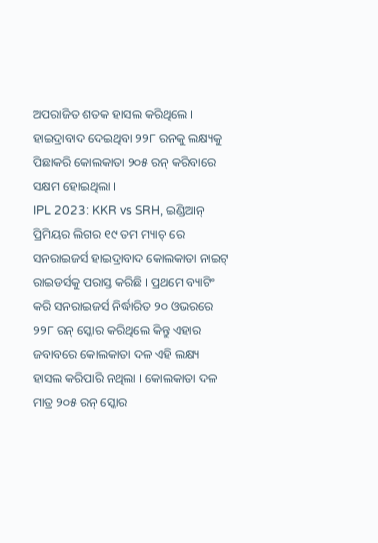ଅପରାଜିତ ଶତକ ହାସଲ କରିଥିଲେ । ହାଇଦ୍ରାବାଦ ଦେଇଥିବା ୨୨୮ ରନକୁ ଲକ୍ଷ୍ୟକୁ ପିଛାକରି କୋଲକାତା ୨୦୫ ରନ୍ କରିବାରେ ସକ୍ଷମ ହୋଇଥିଲା ।
IPL 2023: KKR vs SRH, ଇଣ୍ଡିଆନ୍ ପ୍ରିମିୟର ଲିଗର ୧୯ ତମ ମ୍ୟାଚ୍ ରେ ସନରାଇଜର୍ସ ହାଇଦ୍ରାବାଦ କୋଲକାତା ନାଇଟ୍ ରାଇଡର୍ସକୁ ପରାସ୍ତ କରିଛି । ପ୍ରଥମେ ବ୍ୟାଟିଂ କରି ସନରାଇଜର୍ସ ନିର୍ଦ୍ଧାରିତ ୨୦ ଓଭରରେ ୨୨୮ ରନ୍ ସ୍କୋର କରିଥିଲେ କିନ୍ତୁ ଏହାର ଜବାବରେ କୋଲକାତା ଦଳ ଏହି ଲକ୍ଷ୍ୟ ହାସଲ କରିପାରି ନଥିଲା । କୋଲକାତା ଦଳ ମାତ୍ର ୨୦୫ ରନ୍ ସ୍କୋର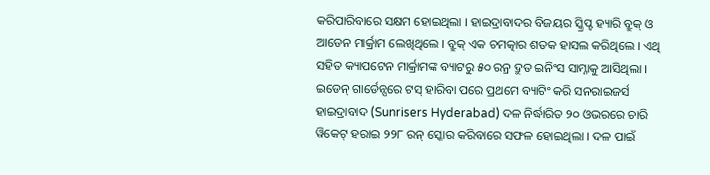କରିପାରିବାରେ ସକ୍ଷମ ହୋଇଥିଲା । ହାଇଦ୍ରାବାଦର ବିଜୟର ସ୍କ୍ରିପ୍ଟ ହ୍ୟାରି ବ୍ରୁକ୍ ଓ ଆଡେନ ମାର୍କ୍ରାମ ଲେଖିଥିଲେ । ବ୍ରୁକ୍ ଏକ ଚମତ୍କାର ଶତକ ହାସଲ କରିଥିଲେ । ଏଥି ସହିତ କ୍ୟାପଟେନ ମାର୍କ୍ରାମଙ୍କ ବ୍ୟାଟରୁ ୫୦ ରନ୍ର ଦ୍ରୁତ ଇନିଂସ ସାମ୍ନାକୁ ଆସିଥିଲା ।
ଇଡେନ୍ ଗାର୍ଡେନ୍ସରେ ଟସ୍ ହାରିବା ପରେ ପ୍ରଥମେ ବ୍ୟାଟିଂ କରି ସନରାଇଜର୍ସ ହାଇଦ୍ରାବାଦ (Sunrisers Hyderabad) ଦଳ ନିର୍ଦ୍ଧାରିତ ୨୦ ଓଭରରେ ଚାରି ୱିକେଟ୍ ହରାଇ ୨୨୮ ରନ୍ ସ୍କୋର କରିବାରେ ସଫଳ ହୋଇଥିଲା । ଦଳ ପାଇଁ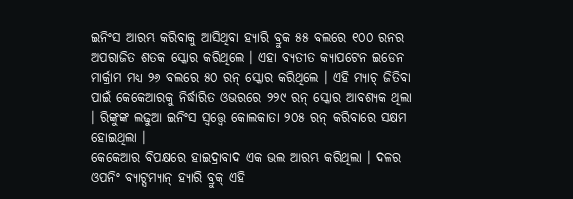ଇନିଂସ ଆରମ୍ଭ କରିବାକୁ ଆସିଥିବା ହ୍ୟାରି ବ୍ରୁକ ୫୫ ବଲରେ ୧୦୦ ରନର ଅପରାଜିତ ଶତକ ସ୍କୋର କରିଥିଲେ । ଏହା ବ୍ୟତୀତ କ୍ୟାପଟେନ ଇଡେନ ମାର୍କ୍ରାମ ମଧ୍ୟ ୨୬ ବଲରେ ୫୦ ରନ୍ ସ୍କୋର କରିଥିଲେ । ଏହି ମ୍ୟାଚ୍ ଜିତିବା ପାଇଁ କେକେଆରକୁ ନିର୍ଦ୍ଧାରିତ ଓଭରରେ ୨୨୯ ରନ୍ ସ୍କୋର ଆବଶ୍ୟକ ଥିଲା । ରିଙ୍କୁଙ୍କ ଲଢୁଆ ଇନିଂସ ସ୍ଵତ୍ତ୍ୱେ କୋଲକାତା ୨୦୫ ରନ୍ କରିବାରେ ସକ୍ଷମ ହୋଇଥିଲା ।
କେକେଆର ବିପକ୍ଷରେ ହାଇଦ୍ରାବାଦ ଏକ ଭଲ ଆରମ୍ଭ କରିଥିଲା । ଦଳର ଓପନିଂ ବ୍ୟାଟ୍ସମ୍ୟାନ୍ ହ୍ୟାରି ବ୍ରୁକ୍ ଏହି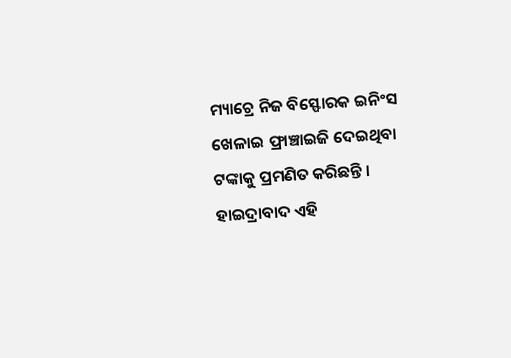ମ୍ୟାଚ୍ରେ ନିଜ ବିସ୍ଫୋରକ ଇନିଂସ ଖେଳାଇ ଫ୍ରାଞ୍ଚାଇଜି ଦେଇଥିବା ଟଙ୍କାକୁ ପ୍ରମଣିତ କରିଛନ୍ତି । ହାଇଦ୍ରାବାଦ ଏହି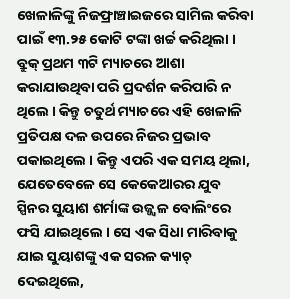ଖେଳାଳିଙ୍କୁ ନିଜଫ୍ରାଞ୍ଚାଇଜରେ ସାମିଲ କରିବା ପାଇଁ ୧୩.୨୫ କୋଟି ଟଙ୍କା ଖର୍ଚ୍ଚ କରିଥିଲା । ବ୍ରୁକ୍ ପ୍ରଥମ ୩ଟି ମ୍ୟାଚରେ ଆଶା କରାଯାଉଥିବା ପରି ପ୍ରଦର୍ଶନ କରିପାରି ନ ଥିଲେ । କିନ୍ତୁ ଚତୁର୍ଥ ମ୍ୟାଚରେ ଏହି ଖେଳାଳି ପ୍ରତିପକ୍ଷ ଦଳ ଉପରେ ନିଜର ପ୍ରଭାବ ପକାଇଥିଲେ । କିନ୍ତୁ ଏପରି ଏକ ସମୟ ଥିଲା, ଯେତେବେଳେ ସେ କେକେଆରର ଯୁବ ସ୍ପିନର ସୁୟାଶ ଶର୍ମାଙ୍କ ଉଜ୍ଜ୍ୱଳ ବୋଲିଂରେ ଫସି ଯାଇଥିଲେ । ସେ ଏକ ସିଧା ମାରିବାକୁ ଯାଇ ସୁୟାଶଙ୍କୁ ଏକ ସରଳ କ୍ୟାଚ୍ ଦେଇଥିଲେ,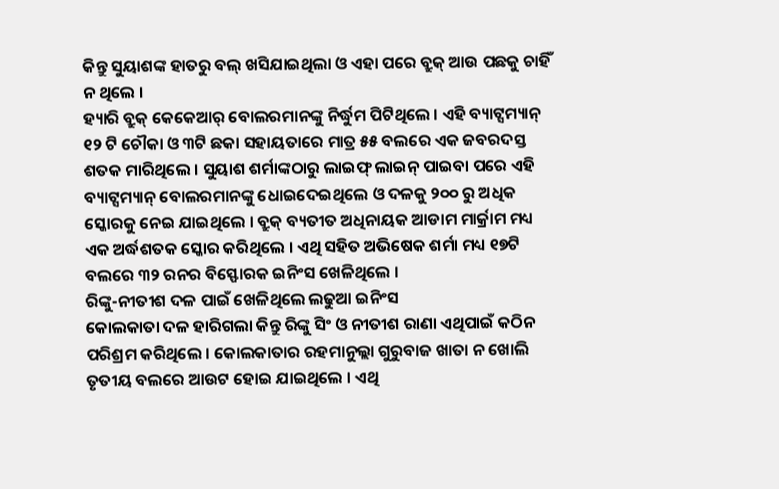କିନ୍ତୁ ସୁୟାଶଙ୍କ ହାତରୁ ବଲ୍ ଖସିଯାଇଥିଲା ଓ ଏହା ପରେ ବ୍ରୁକ୍ ଆଉ ପଛକୁ ଚାହିଁ ନ ଥିଲେ ।
ହ୍ୟାରି ବ୍ରୁକ୍ କେକେଆର୍ ବୋଲରମାନଙ୍କୁ ନିର୍ଦ୍ଧୁମ ପିଟିଥିଲେ । ଏହି ବ୍ୟାଟ୍ସମ୍ୟାନ୍ ୧୨ ଟି ଚୌକା ଓ ୩ଟି ଛକା ସହାୟତାରେ ମାତ୍ର ୫୫ ବଲରେ ଏକ ଜବରଦସ୍ତ ଶତକ ମାରିଥିଲେ । ସୁୟାଶ ଶର୍ମାଙ୍କଠାରୁ ଲାଇଫ୍ ଲାଇନ୍ ପାଇବା ପରେ ଏହି ବ୍ୟାଟ୍ସମ୍ୟାନ୍ ବୋଲରମାନଙ୍କୁ ଧୋଇଦେଇଥିଲେ ଓ ଦଳକୁ ୨୦୦ ରୁ ଅଧିକ ସ୍କୋରକୁ ନେଇ ଯାଇଥିଲେ । ବ୍ରୁକ୍ ବ୍ୟତୀତ ଅଧିନାୟକ ଆଡାମ ମାର୍କ୍ରାମ ମଧ୍ୟ ଏକ ଅର୍ଦ୍ଧଶତକ ସ୍କୋର କରିଥିଲେ । ଏଥି ସହିତ ଅଭିଷେକ ଶର୍ମା ମଧ୍ୟ ୧୭ଟି ବଲରେ ୩୨ ରନର ବିସ୍ଫୋରକ ଇନିଂସ ଖେଳିଥିଲେ ।
ରିଙ୍କୁ-ନୀତୀଶ ଦଳ ପାଇଁ ଖେଳିଥିଲେ ଲଢୁଆ ଇନିଂସ
କୋଲକାତା ଦଳ ହାରିଗଲା କିନ୍ତୁ ରିଙ୍କୁ ସିଂ ଓ ନୀତୀଶ ରାଣା ଏଥିପାଇଁ କଠିନ ପରିଶ୍ରମ କରିଥିଲେ । କୋଲକାତାର ରହମାନୁଲ୍ଲା ଗୁରୁବାଜ ଖାତା ନ ଖୋଲି ତୃତୀୟ ବଲରେ ଆଉଟ ହୋଇ ଯାଇଥିଲେ । ଏଥି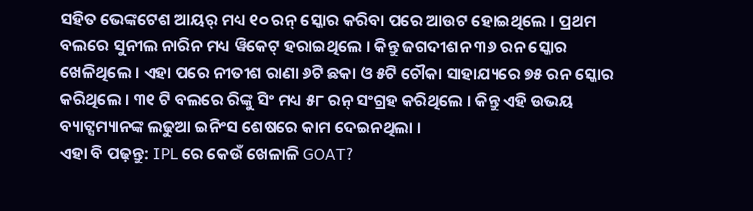ସହିତ ଭେଙ୍କଟେଶ ଆୟର୍ ମଧ୍ୟ ୧୦ ରନ୍ ସ୍କୋର କରିବା ପରେ ଆଉଟ ହୋଇଥିଲେ । ପ୍ରଥମ ବଲରେ ସୁନୀଲ ନାରିନ ମଧ୍ୟ ୱିକେଟ୍ ହରାଇଥିଲେ । କିନ୍ତୁ ଜଗଦୀଶନ ୩୬ ରନ ସ୍କୋର ଖେଳିଥିଲେ । ଏହା ପରେ ନୀତୀଶ ରାଣା ୬ଟି ଛକା ଓ ୫ଟି ଚୌକା ସାହାଯ୍ୟରେ ୭୫ ରନ ସ୍କୋର କରିଥିଲେ । ୩୧ ଟି ବଲରେ ରିଙ୍କୁ ସିଂ ମଧ୍ୟ ୫୮ ରନ୍ ସଂଗ୍ରହ କରିଥିଲେ । କିନ୍ତୁ ଏହି ଉଭୟ ବ୍ୟାଟ୍ସମ୍ୟାନଙ୍କ ଲଢୁଆ ଇନିଂସ ଶେଷରେ କାମ ଦେଇନଥିଲା ।
ଏହା ବି ପଢ଼ନ୍ତୁ: IPL ରେ କେଉଁ ଖେଳାଳି GOAT?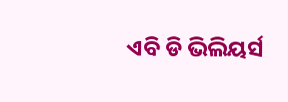ଏବି ଡି ଭିଲିୟର୍ସ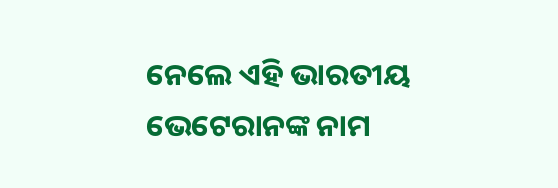ନେଲେ ଏହି ଭାରତୀୟ ଭେଟେରାନଙ୍କ ନାମ